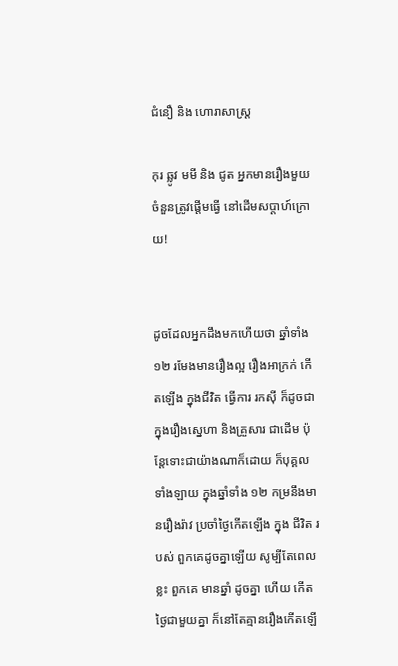ជំនឿ និង ហោរាសាស្ត្រ

កុរ ឆ្លូវ មមី និង ជូត អ្នកមានរឿងមួយចំនួនត្រូវផ្តើមធ្វើ នៅដើមសប្តាហ៍ក្រោយ!


ដូចដែលអ្នកដឹងមកហើយថា ឆ្នាំទាំង ១២ រមែងមានរឿងល្អ រឿងអាក្រក់ កើតឡើង ក្នុងជីវិត ធ្វើការ រកស៊ី ក៏ដូចជាក្នុងរឿងស្នេហា និងគ្រួសារ ជាដើម ប៉ុន្តែទោះជាយ៉ាងណាក៏ដោយ ក៏បុគ្គលទាំងឡាយ ក្នុងឆ្នាំទាំង ១២ កម្រនឹងមានរឿងរ៉ាវ ប្រចាំថ្ងៃកើតឡើង ក្នុង ជីវិត របស់ ពួកគេដូចគ្នាឡើយ សូម្បីតែពេលខ្លះ ពួកគេ មានឆ្នាំ ដូចគ្នា ហើយ កើតថ្ងៃជាមួយគ្នា ក៏នៅតែគ្មានរឿងកើតឡើ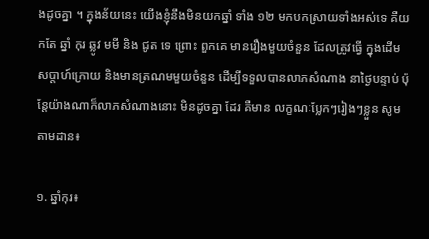ងដូចគ្នា ។ ក្នុងន័យនេះ យើងខ្ញុំនឹងមិនយកឆ្នាំ ទាំង ១២ មកបកស្រាយទាំងអស់ទេ គឺយកតែ ឆ្នាំ កុរ ឆ្លូវ មមី និង ជូត ទេ ព្រោះ ពួកគេ មានរឿងមួយចំនួន ដែលត្រូវធ្វើ ក្នុងដើមសប្តាហ៍ក្រោយ និងមានត្រណមមួយចំនួន ដើម្បីទទួលបានលាភសំណាង នាថ្ងៃបន្ទាប់ ប៉ុន្តែយ៉ាងណាក៏លាភសំណាងនោះ មិនដូចគ្នា ដែរ គឺមាន លក្ខណៈប្លែកៗរៀងៗខ្លួន សូមតាមដាន៖

១. ឆ្នាំកុរ៖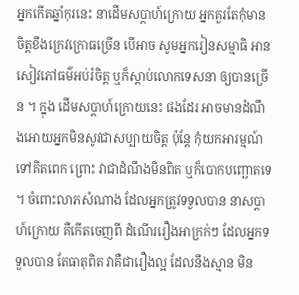អ្នកកើតឆ្នាំកុរនេះ នាដើមសប្តាហ៍ក្រោយ អ្នកគួរតែកុំមានចិត្តខឹងក្រេវក្រោធច្រើន បើអាច សូមអ្នករៀនសម្មាធិ អានសៀវភៅធម៌អប់រំចិត្ត ឬក៏ស្តាប់លោកទេសនា ឲ្យបានច្រើន ។ ក្នុង ដើមសប្តាហ៍ក្រោយនេះ ផងដែរ អាចមានដំណឹងអោយអ្នកមិនសូវជាសប្បាយចិត្ត ប៉ុន្តែ កុំយកអារម្មណ៍ទៅគិតពេក ព្រោះ វាជាដំណឹងមិនពិត ឬក៏បោកបញ្ឆោតទេ ។ ចំពោះលាភសំណាង ដែលអ្នកត្រូវទទួលបាន នាសប្តាហ៍ក្រោយ គឺកើតចេញពី ដំណើររឿងអាក្រក់ៗ ដែលអ្នកទទួលបាន តែធាតុពិត វាគឺជារឿងល្អ ដែលនឹងស្មាន មិន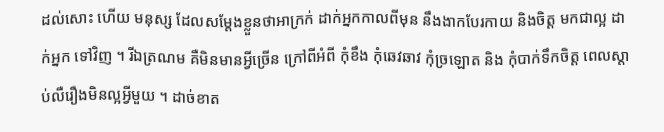ដល់សោះ ហើយ មនុស្ស ដែលសម្តែងខ្លួនថាអាក្រក់ ដាក់អ្នកកាលពីមុន នឹងងាកបែរកាយ និងចិត្ត មកជាល្អ ដាក់អ្នក ទៅវិញ ។ រីឯត្រណម គឺមិនមានអ្វីច្រើន ក្រៅពីអំពី កុំខឹង កុំឆេវឆាវ កុំច្រឡោត និង កុំបាក់ទឹកចិត្ត ពេលស្តាប់លឺរឿងមិនល្អអ្វីមួយ ។ ដាច់ខាត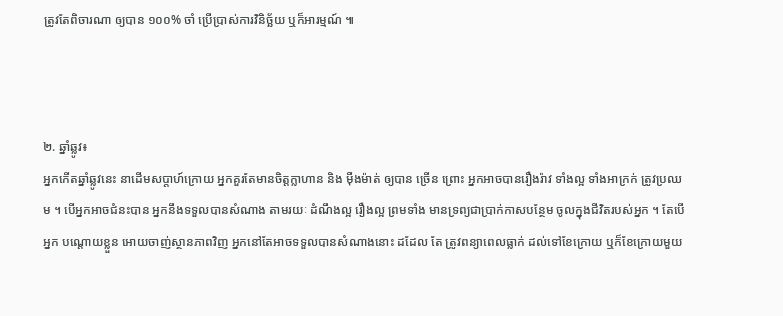ត្រូវតែពិចារណា ឲ្យបាន ១០០% ចាំ ប្រើប្រាស់ការវិនិច្ឆ័យ ឬក៏អារម្មណ៍ ៕



២. ឆ្នាំឆ្លូវ៖
អ្នកកើតឆ្នាំឆ្លូវនេះ នាដើមសប្តាហ៍ក្រោយ អ្នកគួរតែមានចិត្តក្លាហាន និង ម៉ឺងម៉ាត់ ឲ្យបាន ច្រើន ព្រោះ អ្នកអាចបានរឿងរ៉ាវ ទាំងល្អ ទាំងអាក្រក់ ត្រូវប្រឈម ។ បើអ្នកអាចជំនះបាន អ្នកនឹងទទួលបានសំណាង តាមរយៈ ដំណឹងល្អ រឿងល្អ ព្រមទាំង មានទ្រព្យជាប្រាក់កាសបន្ថែម ចូលក្នុងជីវិតរបស់អ្នក ។ តែបើអ្នក បណ្តោយខ្លួន អោយចាញ់ស្ថានភាពវិញ អ្នកនៅតែអាចទទួលបានសំណាងនោះ ដដែល តែ ត្រូវពន្យាពេលធ្លាក់ ដល់ទៅខែក្រោយ ឬក៏ខែក្រោយមួយ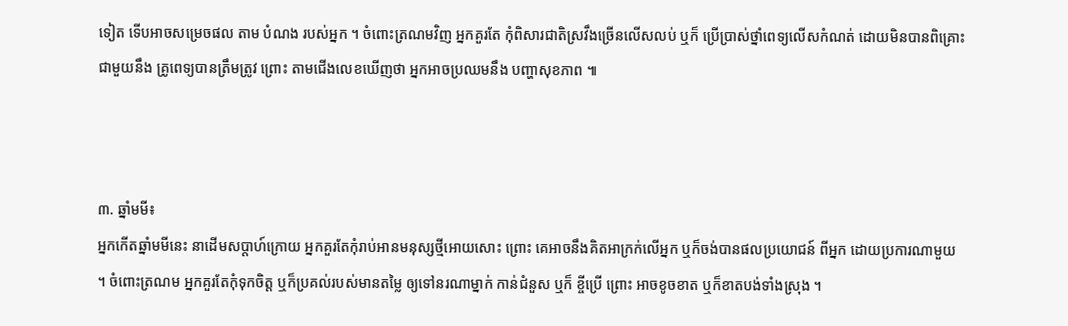ទៀត ទើបអាចសម្រេចផល តាម បំណង របស់អ្នក ។ ចំពោះត្រណមវិញ អ្នកគួរតែ កុំពិសារជាតិស្រវឹងច្រើនលើសលប់ ឬក៏ ប្រើប្រាស់ថ្នាំពេទ្យលើសកំណត់ ដោយមិនបានពិគ្រោះជាមួយនឹង គ្រូពេទ្យបានត្រឹមត្រូវ ព្រោះ តាមជើងលេខឃើញថា អ្នកអាចប្រឈមនឹង បញ្ហាសុខភាព ៕



៣. ឆ្នាំមមី៖
អ្នកកើតឆ្នាំមមីនេះ នាដើមសប្តាហ៍ក្រោយ អ្នកគួរតែកុំរាប់អានមនុស្សថ្មីអោយសោះ ព្រោះ គេអាចនឹងគិតអាក្រក់លើអ្នក ឬក៏ចង់បានផលប្រយោជន៍ ពីអ្នក ដោយប្រការណាមួយ ។ ចំពោះត្រណម អ្នកគួរតែកុំទុកចិត្ត ឬក៏ប្រគល់របស់មានតម្លៃ ឲ្យទៅនរណាម្នាក់ កាន់ជំនួស ឬក៏ ខ្ចីប្រើ ព្រោះ អាចខូចខាត ឬក៏ខាតបង់ទាំងស្រុង ។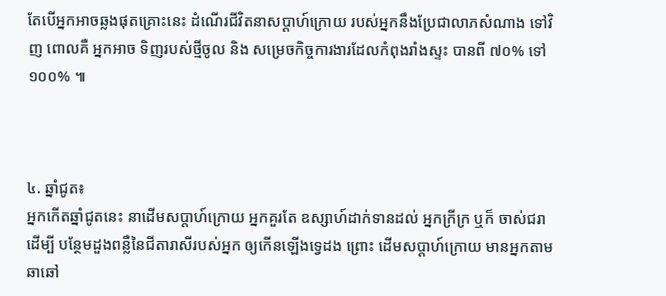តែបើអ្នកអាចឆ្លងផុតគ្រោះនេះ ដំណើរជីវិតនាសប្តាហ៍ក្រោយ របស់អ្នកនឹងប្រែជាលាភសំណាង ទៅវិញ ពោលគឺ អ្នកអាច ទិញរបស់ថ្មីចូល និង សម្រេចកិច្ចការងារដែលកំពុងរាំងស្ទះ បានពី ៧០% ទៅ ១០០% ៕



៤. ឆ្នាំជូត៖
អ្នកកើតឆ្នាំជូតនេះ នាដើមសប្តាហ៍ក្រោយ អ្នកគួរតែ ឧស្សាហ៍ដាក់ទានដល់ អ្នកក្រីក្រ ឬក៏ ចាស់ជរា ដើម្បី បន្ថែមដួងពន្លឺនៃជីតារាសីរបស់អ្នក ឲ្យកើនឡើងទ្វេដង ព្រោះ ដើមសប្តាហ៍ក្រោយ មានអ្នកតាមឆាឆៅ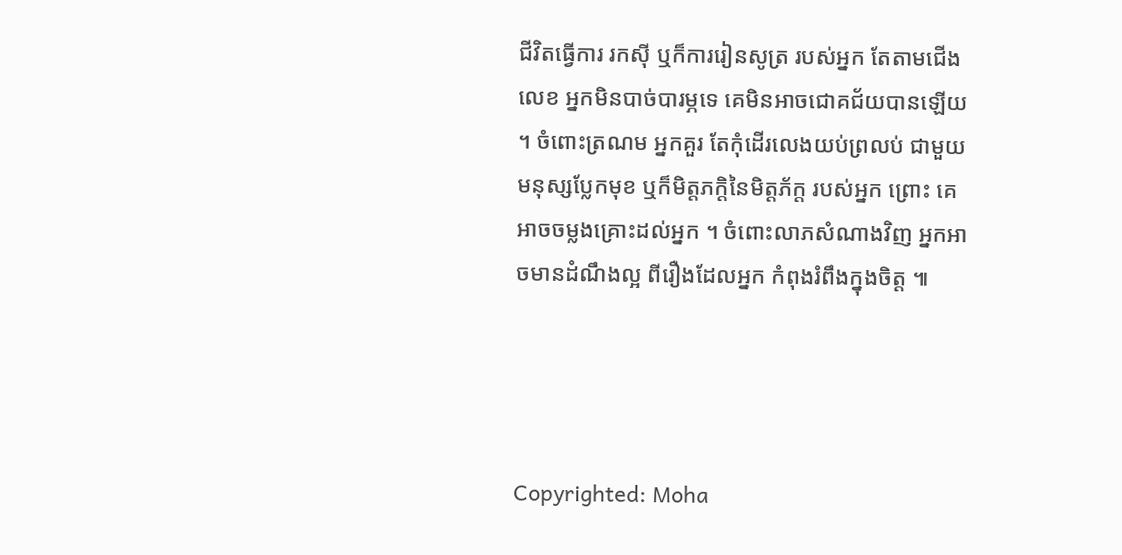ជីវិតធ្វើការ រកស៊ី ឬក៏ការរៀនសូត្រ របស់អ្នក តែតាមជើងលេខ អ្នកមិនបាច់បារម្ភទេ គេមិនអាចជោគជ័យបានឡើយ ។ ចំពោះត្រណម អ្នកគួរ តែកុំដើរលេងយប់ព្រលប់ ជាមួយមនុស្សប្លែកមុខ ឬក៏មិត្តភក្តិនៃមិត្តភ័ក្ត របស់អ្នក ព្រោះ គេ អាចចម្លងគ្រោះដល់អ្នក ។ ចំពោះលាភសំណាងវិញ អ្នកអាចមានដំណឹងល្អ ពីរឿងដែលអ្នក កំពុងរំពឹងក្នុងចិត្ត ៕




Copyrighted: Moha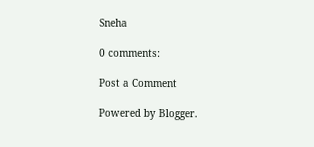Sneha

0 comments:

Post a Comment

Powered by Blogger.